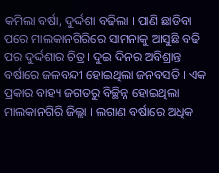କମିଲା ବର୍ଷା, ଦୁର୍ଦ୍ଦଶା ବଢିଲା । ପାଣି ଛାଡିବା ପରେ ମାଲକାନଗିରିରେ ସାମନାକୁ ଆସୁଛି ବଢି ପର ଦୁର୍ଦ୍ଦଶାର ଚିତ୍ର । ଦୁଇ ଦିନର ଅବିଶ୍ରାନ୍ତ ବର୍ଷାରେ ଜଳବନ୍ଦୀ ହୋଇଥିଲା ଜନବସତି । ଏକ ପ୍ରକାର ବାହ୍ୟ ଜଗତରୁ ବିଚ୍ଛିନ୍ନ ହୋଇଥିଲା ମାଲକାନଗିରି ଜିଲ୍ଲା । ଲଗାଣ ବର୍ଷାରେ ଅଧିକ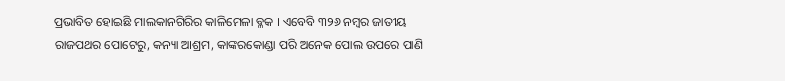ପ୍ରଭାବିତ ହୋଇଛି ମାଲକାନଗିରିର କାଳିମେଳା ବ୍ଳକ । ଏବେବି ୩୨୬ ନମ୍ବର ଜାତୀୟ ରାଜପଥର ପୋଟେରୁ, କନ୍ୟା ଆଶ୍ରମ, କାଙ୍କରକୋଣ୍ଡା ପରି ଅନେକ ପୋଲ ଉପରେ ପାଣି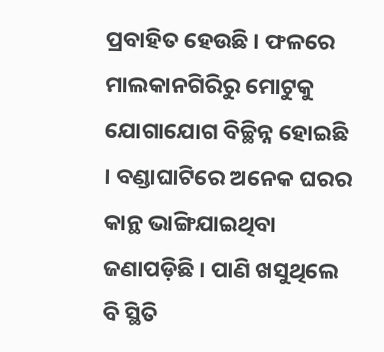ପ୍ରବାହିତ ହେଉଛି । ଫଳରେ ମାଲକାନଗିରିରୁ ମୋଟୁକୁ ଯୋଗାଯୋଗ ବିଚ୍ଛିନ୍ନ ହୋଇଛି । ବଣ୍ଡାଘାଟିରେ ଅନେକ ଘରର କାନ୍ଥ ଭାଙ୍ଗିଯାଇଥିବା ଜଣାପଡ଼ିଛି । ପାଣି ଖସୁଥିଲେ ବି ସ୍ଥିତି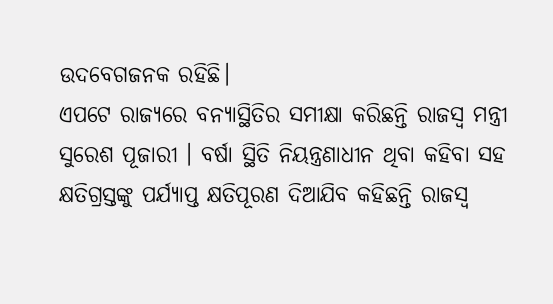ଉଦବେଗଜନକ ରହିଛି।
ଏପଟେ ରାଜ୍ୟରେ ବନ୍ୟାସ୍ଥିତିର ସମୀକ୍ଷା କରିଛନ୍ତି ରାଜସ୍ୱ ମନ୍ତ୍ରୀ ସୁରେଶ ପୂଜାରୀ । ବର୍ଷା ସ୍ଥିତି ନିୟନ୍ତ୍ରଣାଧୀନ ଥିବା କହିବା ସହ କ୍ଷତିଗ୍ରସ୍ତଙ୍କୁ ପର୍ଯ୍ୟାପ୍ତ କ୍ଷତିପୂରଣ ଦିଆଯିବ କହିଛନ୍ତି ରାଜସ୍ୱ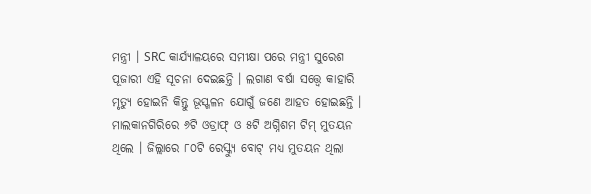ମନ୍ତ୍ରୀ । SRC କାର୍ଯ୍ୟାଳୟରେ ସମୀକ୍ଷା ପରେ ମନ୍ତ୍ରୀ ସୁରେଶ ପୂଜାରୀ ଏହି ସୂଚନା ଦେଇଛନ୍ତି । ଲଗାଣ ବର୍ଷା ସତ୍ତ୍ୱେ କାହାରି ମୃତ୍ୟୁ ହୋଇନି କିନ୍ତୁ ଭୂସ୍ଖଳନ ଯୋଗୁଁ ଜଣେ ଆହତ ହୋଇଛନ୍ତି ।
ମାଲକାନଗିରିରେ ୬ଟି ଓଡ୍ରାଫ୍ ଓ ୫ଟି ଅଗ୍ନିଶମ ଟିମ୍ ମୁତୟନ ଥିଲେ । ଜିଲ୍ଲାରେ ୮୦ଟି ରେସ୍କ୍ୟୁ ବୋଟ୍ ମଧ୍ୟ ମୁତୟନ ଥିଲା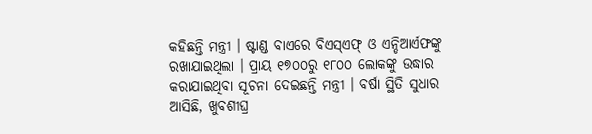କହିଛନ୍ତି ମନ୍ତ୍ରୀ । ଷ୍ଟାଣ୍ଡ ବାଏରେ ବିଏସ୍ଏଫ୍ ଓ ଏନ୍ଡିଆର୍ଏଫଙ୍କୁ ରଖାଯାଇଥିଲା । ପ୍ରାୟ ୧୭୦୦ରୁ ୧୮୦୦ ଲୋକଙ୍କୁ ଉଦ୍ଧାର କରାଯାଇଥିବା ସୂଚନା ଦେଇଛନ୍ତି ମନ୍ତ୍ରୀ । ବର୍ଷା ସ୍ଥିତି ସୁଧାର ଆସିଛି, ଖୁବଶୀଘ୍ର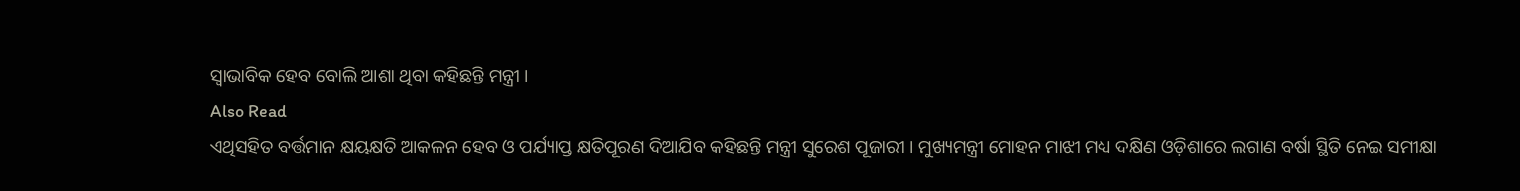ସ୍ୱାଭାବିକ ହେବ ବୋଲି ଆଶା ଥିବା କହିଛନ୍ତି ମନ୍ତ୍ରୀ ।
Also Read
ଏଥିସହିତ ବର୍ତ୍ତମାନ କ୍ଷୟକ୍ଷତି ଆକଳନ ହେବ ଓ ପର୍ଯ୍ୟାପ୍ତ କ୍ଷତିପୂରଣ ଦିଆଯିବ କହିଛନ୍ତି ମନ୍ତ୍ରୀ ସୁରେଶ ପୂଜାରୀ । ମୁଖ୍ୟମନ୍ତ୍ରୀ ମୋହନ ମାଝୀ ମଧ୍ୟ ଦକ୍ଷିଣ ଓଡ଼ିଶାରେ ଲଗାଣ ବର୍ଷା ସ୍ଥିତି ନେଇ ସମୀକ୍ଷା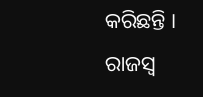କରିଛନ୍ତି । ରାଜସ୍ୱ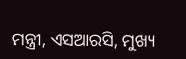ମନ୍ତ୍ରୀ, ଏସଆରସି, ମୁଖ୍ୟ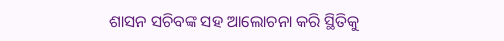ଶାସନ ସଚିବଙ୍କ ସହ ଆଲୋଚନା କରି ସ୍ଥିତିକୁ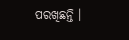ପରଖିଛନ୍ତି ।